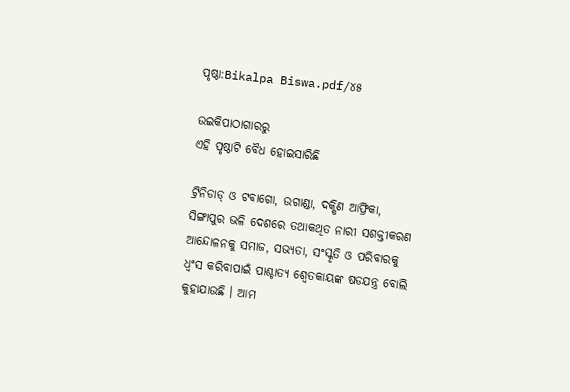ପୃଷ୍ଠା:Bikalpa Biswa.pdf/୪୫

ଉଇକିପାଠାଗାର‌ରୁ
ଏହି ପୃଷ୍ଠାଟି ବୈଧ ହୋଇସାରିଛି

ଟ୍ରିନିଡାଡ୍ ଓ ଟବାଗୋ, ଉଗାଣ୍ଡା, ଦକ୍ଷିଣ ଆଫ୍ରିକା, ସିଙ୍ଗାପୁର ଭଳି ଦେଶରେ ତଥାକଥିତ ନାରୀ ସଶକ୍ତୀକରଣ ଆନ୍ଦୋଳନକୁ ସମାଜ, ସଭ୍ୟତା, ସଂସ୍କୃତି ଓ ପରିବାରକୁ ଧ୍ୱଂସ କରିବାପାଇଁ ପାଶ୍ଚାତ୍ୟ ଶ୍ୱେତକାୟଙ୍କ ଷଡଯନ୍ତ୍ର ବୋଲି କୁହାଯାଉଛି । ଆମ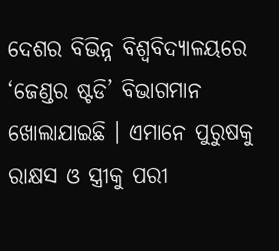ଦେଶର ବିଭିନ୍ନ ବିଶ୍ୱବିଦ୍ୟାଳୟରେ ‘ଜେଣ୍ଡର ଷ୍ଟଡି’ ବିଭାଗମାନ ଖୋଲାଯାଇଛି । ଏମାନେ ପୁରୁଷକୁ ରାକ୍ଷସ ଓ ସ୍ତ୍ରୀକୁ ପରୀ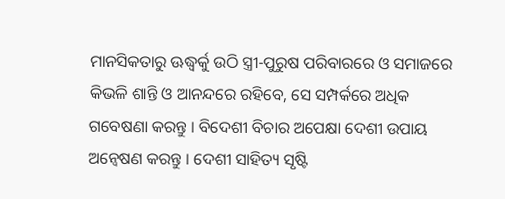ମାନସିକତାରୁ ଊଦ୍ଧ୍ୱର୍କୁ ଉଠି ସ୍ତ୍ରୀ-ପୁରୁଷ ପରିବାରରେ ଓ ସମାଜରେ କିଭଳି ଶାନ୍ତି ଓ ଆନନ୍ଦରେ ରହିବେ, ସେ ସମ୍ପର୍କରେ ଅଧିକ ଗବେଷଣା କରନ୍ତୁ । ବିଦେଶୀ ବିଚାର ଅପେକ୍ଷା ଦେଶୀ ଉପାୟ ଅନ୍ୱେଷଣ କରନ୍ତୁ । ଦେଶୀ ସାହିତ୍ୟ ସୃଷ୍ଟି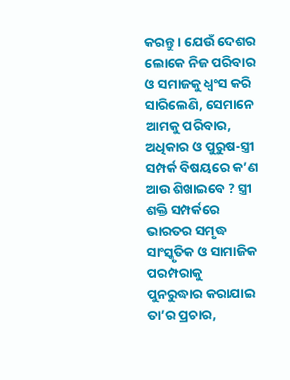କରନ୍ତୁ । ଯେଉଁ ଦେଶର ଲୋକେ ନିଜ ପରିବାର ଓ ସମାଜକୁ ଧ୍ୱଂସ କରି ସାରିଲେଣି, ସେମାନେ ଆମକୁ ପରିବାର, ଅଧିକାର ଓ ପୁରୁଷ-ସ୍ତ୍ରୀ ସମ୍ପର୍କ ବିଷୟରେ କ’ଣ ଆଉ ଶିଖାଇବେ ? ସ୍ତ୍ରୀ ଶକ୍ତି ସମ୍ପର୍କରେ ଭାରତର ସମୃଦ୍ଧ ସାଂସ୍କୃତିକ ଓ ସାମାଜିକ ପରମ୍ପରାକୁ ପୁନରୁଦ୍ଧାର କରାଯାଇ ତା’ର ପ୍ରଚାର,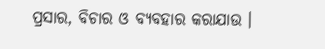ପ୍ରସାର, ବିଚାର ଓ ବ୍ୟବହାର କରାଯାଉ ।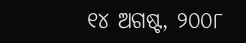୧୪ ଅଗଷ୍ଟ, ୨୦୦୮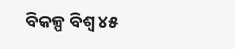ବିକଳ୍ପ ବିଶ୍ୱ ୪୫